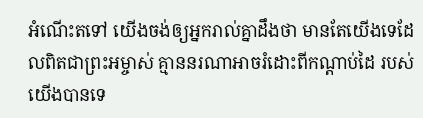អំណើះតទៅ យើងចង់ឲ្យអ្នករាល់គ្នាដឹងថា មានតែយើងទេដែលពិតជាព្រះអម្ចាស់ គ្មាននរណាអាចរំដោះពីកណ្ដាប់ដៃ របស់យើងបានទេ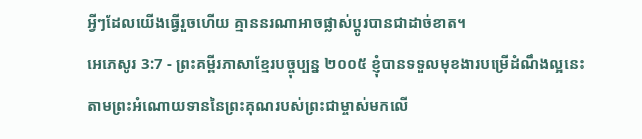អ្វីៗដែលយើងធ្វើរួចហើយ គ្មាននរណាអាចផ្លាស់ប្ដូរបានជាដាច់ខាត។
អេភេសូរ 3:7 - ព្រះគម្ពីរភាសាខ្មែរបច្ចុប្បន្ន ២០០៥ ខ្ញុំបានទទួលមុខងារបម្រើដំណឹងល្អនេះ តាមព្រះអំណោយទាននៃព្រះគុណរបស់ព្រះជាម្ចាស់មកលើ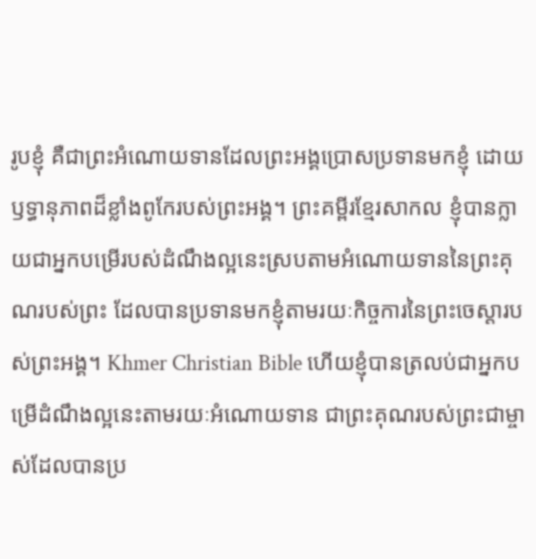រូបខ្ញុំ គឺជាព្រះអំណោយទានដែលព្រះអង្គប្រោសប្រទានមកខ្ញុំ ដោយឫទ្ធានុភាពដ៏ខ្លាំងពូកែរបស់ព្រះអង្គ។ ព្រះគម្ពីរខ្មែរសាកល ខ្ញុំបានក្លាយជាអ្នកបម្រើរបស់ដំណឹងល្អនេះស្របតាមអំណោយទាននៃព្រះគុណរបស់ព្រះ ដែលបានប្រទានមកខ្ញុំតាមរយៈកិច្ចការនៃព្រះចេស្ដារបស់ព្រះអង្គ។ Khmer Christian Bible ហើយខ្ញុំបានត្រលប់ជាអ្នកបម្រើដំណឹងល្អនេះតាមរយៈអំណោយទាន ជាព្រះគុណរបស់ព្រះជាម្ចាស់ដែលបានប្រ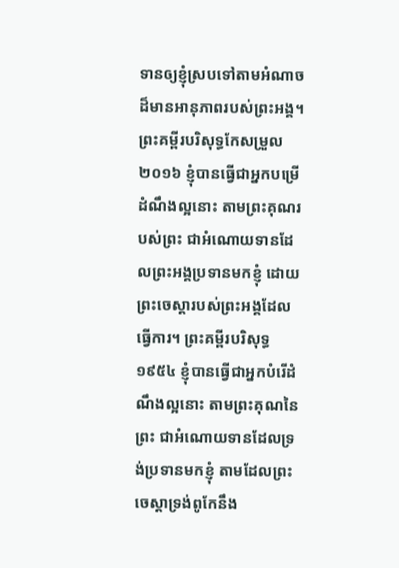ទានឲ្យខ្ញុំស្របទៅតាមអំណាចដ៏មានអានុភាពរបស់ព្រះអង្គ។ ព្រះគម្ពីរបរិសុទ្ធកែសម្រួល ២០១៦ ខ្ញុំបានធ្វើជាអ្នកបម្រើដំណឹងល្អនោះ តាមព្រះគុណរបស់ព្រះ ជាអំណោយទានដែលព្រះអង្គប្រទានមកខ្ញុំ ដោយព្រះចេស្តារបស់ព្រះអង្គដែលធ្វើការ។ ព្រះគម្ពីរបរិសុទ្ធ ១៩៥៤ ខ្ញុំបានធ្វើជាអ្នកបំរើដំណឹងល្អនោះ តាមព្រះគុណនៃព្រះ ជាអំណោយទានដែលទ្រង់ប្រទានមកខ្ញុំ តាមដែលព្រះចេស្តាទ្រង់ពូកែនឹង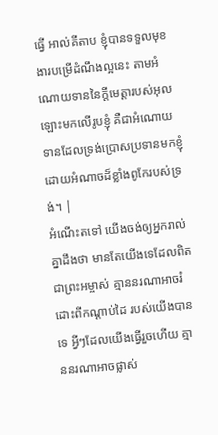ធ្វើ អាល់គីតាប ខ្ញុំបានទទួលមុខងារបម្រើដំណឹងល្អនេះ តាមអំណោយទាននៃក្តីមេត្តារបស់អុលឡោះមកលើរូបខ្ញុំ គឺជាអំណោយទានដែលទ្រង់ប្រោសប្រទានមកខ្ញុំ ដោយអំណាចដ៏ខ្លាំងពូកែរបស់ទ្រង់។ |
អំណើះតទៅ យើងចង់ឲ្យអ្នករាល់គ្នាដឹងថា មានតែយើងទេដែលពិតជាព្រះអម្ចាស់ គ្មាននរណាអាចរំដោះពីកណ្ដាប់ដៃ របស់យើងបានទេ អ្វីៗដែលយើងធ្វើរួចហើយ គ្មាននរណាអាចផ្លាស់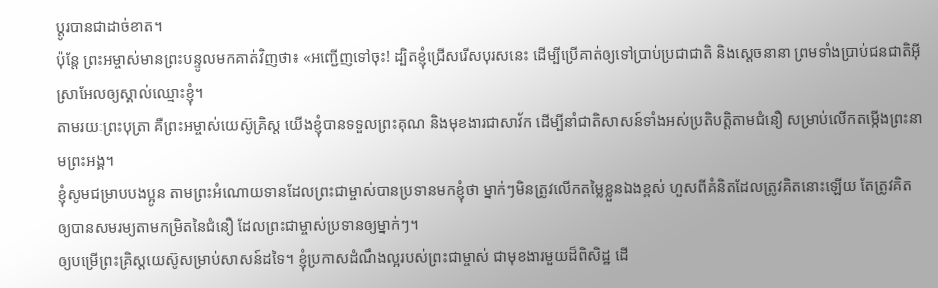ប្ដូរបានជាដាច់ខាត។
ប៉ុន្តែ ព្រះអម្ចាស់មានព្រះបន្ទូលមកគាត់វិញថា៖ «អញ្ជើញទៅចុះ! ដ្បិតខ្ញុំជ្រើសរើសបុរសនេះ ដើម្បីប្រើគាត់ឲ្យទៅប្រាប់ប្រជាជាតិ និងស្ដេចនានា ព្រមទាំងប្រាប់ជនជាតិអ៊ីស្រាអែលឲ្យស្គាល់ឈ្មោះខ្ញុំ។
តាមរយៈព្រះបុត្រា គឺព្រះអម្ចាស់យេស៊ូគ្រិស្ត យើងខ្ញុំបានទទួលព្រះគុណ និងមុខងារជាសាវ័ក ដើម្បីនាំជាតិសាសន៍ទាំងអស់ប្រតិបត្តិតាមជំនឿ សម្រាប់លើកតម្កើងព្រះនាមព្រះអង្គ។
ខ្ញុំសូមជម្រាបបងប្អូន តាមព្រះអំណោយទានដែលព្រះជាម្ចាស់បានប្រទានមកខ្ញុំថា ម្នាក់ៗមិនត្រូវលើកតម្លៃខ្លួនឯងខ្ពស់ ហួសពីគំនិតដែលត្រូវគិតនោះឡើយ តែត្រូវគិតឲ្យបានសមរម្យតាមកម្រិតនៃជំនឿ ដែលព្រះជាម្ចាស់ប្រទានឲ្យម្នាក់ៗ។
ឲ្យបម្រើព្រះគ្រិស្តយេស៊ូសម្រាប់សាសន៍ដទៃ។ ខ្ញុំប្រកាសដំណឹងល្អរបស់ព្រះជាម្ចាស់ ជាមុខងារមួយដ៏ពិសិដ្ឋ ដើ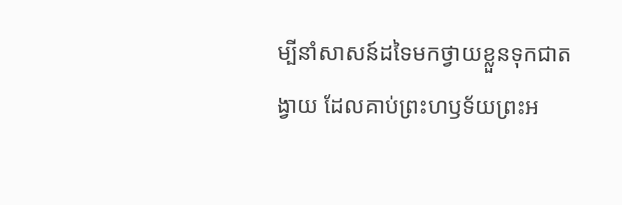ម្បីនាំសាសន៍ដទៃមកថ្វាយខ្លួនទុកជាតង្វាយ ដែលគាប់ព្រះហឫទ័យព្រះអ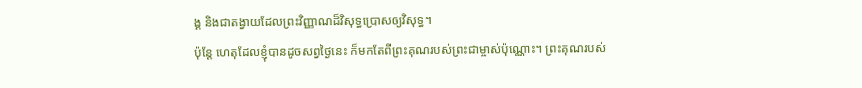ង្គ និងជាតង្វាយដែលព្រះវិញ្ញាណដ៏វិសុទ្ធប្រោសឲ្យវិសុទ្ធ។
ប៉ុន្តែ ហេតុដែលខ្ញុំបានដូចសព្វថ្ងៃនេះ ក៏មកតែពីព្រះគុណរបស់ព្រះជាម្ចាស់ប៉ុណ្ណោះ។ ព្រះគុណរបស់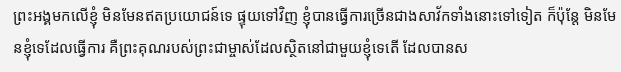ព្រះអង្គមកលើខ្ញុំ មិនមែនឥតប្រយោជន៍ទេ ផ្ទុយទៅវិញ ខ្ញុំបានធ្វើការច្រើនជាងសាវ័កទាំងនោះទៅទៀត ក៏ប៉ុន្តែ មិនមែនខ្ញុំទេដែលធ្វើការ គឺព្រះគុណរបស់ព្រះជាម្ចាស់ដែលស្ថិតនៅជាមួយខ្ញុំទេតើ ដែលបានស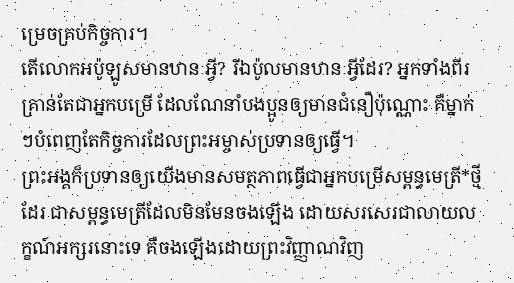ម្រេចគ្រប់កិច្ចការ។
តើលោកអប៉ូឡូសមានឋានៈអ្វី? រីឯប៉ូលមានឋានៈអ្វីដែរ? អ្នកទាំងពីរគ្រាន់តែជាអ្នកបម្រើ ដែលណែនាំបងប្អូនឲ្យមានជំនឿប៉ុណ្ណោះ គឺម្នាក់ៗបំពេញតែកិច្ចការដែលព្រះអម្ចាស់ប្រទានឲ្យធ្វើ។
ព្រះអង្គក៏ប្រទានឲ្យយើងមានសមត្ថភាពធ្វើជាអ្នកបម្រើសម្ពន្ធមេត្រី*ថ្មីដែរ ជាសម្ពន្ធមេត្រីដែលមិនមែនចងឡើង ដោយសរសេរជាលាយលក្ខណ៍អក្សរនោះទេ គឺចងឡើងដោយព្រះវិញ្ញាណវិញ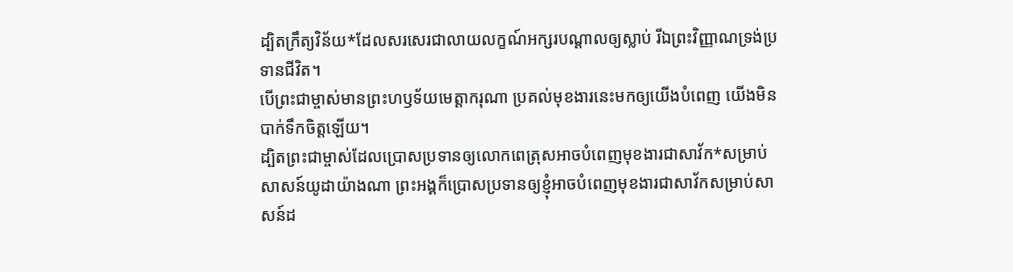ដ្បិតក្រឹត្យវិន័យ*ដែលសរសេរជាលាយលក្ខណ៍អក្សរបណ្ដាលឲ្យស្លាប់ រីឯព្រះវិញ្ញាណទ្រង់ប្រទានជីវិត។
បើព្រះជាម្ចាស់មានព្រះហឫទ័យមេត្តាករុណា ប្រគល់មុខងារនេះមកឲ្យយើងបំពេញ យើងមិនបាក់ទឹកចិត្តឡើយ។
ដ្បិតព្រះជាម្ចាស់ដែលប្រោសប្រទានឲ្យលោកពេត្រុសអាចបំពេញមុខងារជាសាវ័ក*សម្រាប់សាសន៍យូដាយ៉ាងណា ព្រះអង្គក៏ប្រោសប្រទានឲ្យខ្ញុំអាចបំពេញមុខងារជាសាវ័កសម្រាប់សាសន៍ដ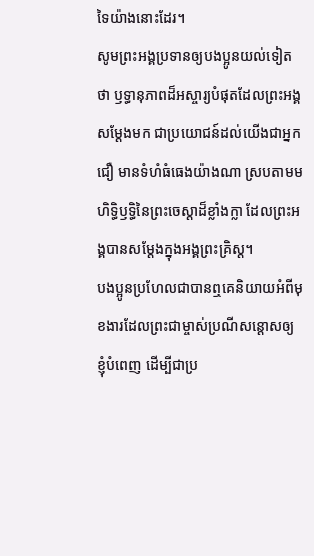ទៃយ៉ាងនោះដែរ។
សូមព្រះអង្គប្រទានឲ្យបងប្អូនយល់ទៀតថា ឫទ្ធានុភាពដ៏អស្ចារ្យបំផុតដែលព្រះអង្គសម្តែងមក ជាប្រយោជន៍ដល់យើងជាអ្នកជឿ មានទំហំធំធេងយ៉ាងណា ស្របតាមមហិទ្ធិឫទ្ធិនៃព្រះចេស្ដាដ៏ខ្លាំងក្លា ដែលព្រះអង្គបានសម្តែងក្នុងអង្គព្រះគ្រិស្ត។
បងប្អូនប្រហែលជាបានឮគេនិយាយអំពីមុខងារដែលព្រះជាម្ចាស់ប្រណីសន្ដោសឲ្យខ្ញុំបំពេញ ដើម្បីជាប្រ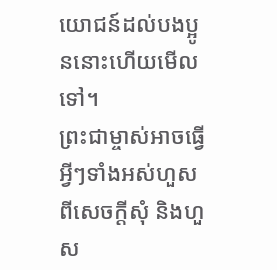យោជន៍ដល់បងប្អូននោះហើយមើលទៅ។
ព្រះជាម្ចាស់អាចធ្វើអ្វីៗទាំងអស់ហួសពីសេចក្ដីសុំ និងហួស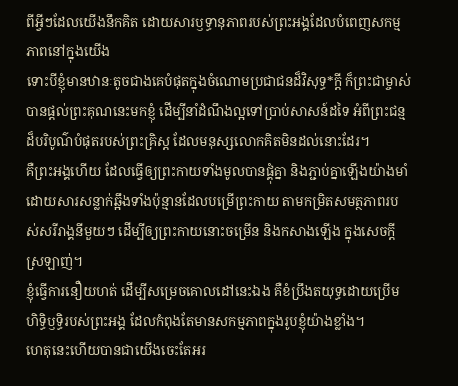ពីអ្វីៗដែលយើងនឹកគិត ដោយសារឫទ្ធានុភាពរបស់ព្រះអង្គដែលបំពេញសកម្មភាពនៅក្នុងយើង
ទោះបីខ្ញុំមានឋានៈតូចជាងគេបំផុតក្នុងចំណោមប្រជាជនដ៏វិសុទ្ធ*ក្ដី ក៏ព្រះជាម្ចាស់បានផ្ដល់ព្រះគុណនេះមកខ្ញុំ ដើម្បីនាំដំណឹងល្អទៅប្រាប់សាសន៍ដទៃ អំពីព្រះជន្មដ៏បរិបូណ៌បំផុតរបស់ព្រះគ្រិស្ត ដែលមនុស្សលោកគិតមិនដល់នោះដែរ។
គឺព្រះអង្គហើយ ដែលធ្វើឲ្យព្រះកាយទាំងមូលបានផ្គុំគ្នា និងភ្ជាប់គ្នាឡើងយ៉ាងមាំ ដោយសារសន្លាក់ឆ្អឹងទាំងប៉ុន្មានដែលបម្រើព្រះកាយ តាមកម្រិតសមត្ថភាពរបស់សរីរាង្គនីមួយៗ ដើម្បីឲ្យព្រះកាយនោះចម្រើន និងកសាងឡើង ក្នុងសេចក្ដីស្រឡាញ់។
ខ្ញុំធ្វើការនឿយហត់ ដើម្បីសម្រេចគោលដៅនេះឯង គឺខំប្រឹងតយុទ្ធដោយប្រើមហិទ្ធិឫទ្ធិរបស់ព្រះអង្គ ដែលកំពុងតែមានសកម្មភាពក្នុងរូបខ្ញុំយ៉ាងខ្លាំង។
ហេតុនេះហើយបានជាយើងចេះតែអរ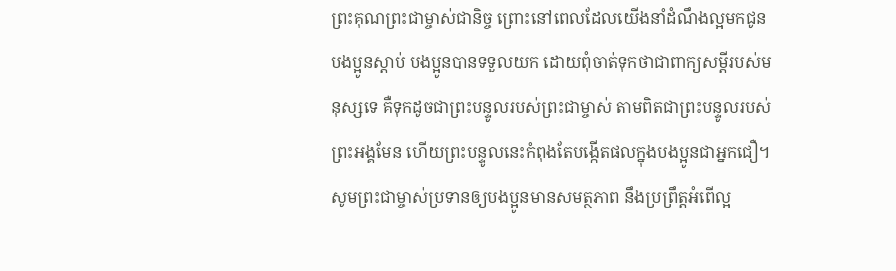ព្រះគុណព្រះជាម្ចាស់ជានិច្ច ព្រោះនៅពេលដែលយើងនាំដំណឹងល្អមកជូនបងប្អូនស្ដាប់ បងប្អូនបានទទួលយក ដោយពុំចាត់ទុកថាជាពាក្យសម្ដីរបស់មនុស្សទេ គឺទុកដូចជាព្រះបន្ទូលរបស់ព្រះជាម្ចាស់ តាមពិតជាព្រះបន្ទូលរបស់ព្រះអង្គមែន ហើយព្រះបន្ទូលនេះកំពុងតែបង្កើតផលក្នុងបងប្អូនជាអ្នកជឿ។
សូមព្រះជាម្ចាស់ប្រទានឲ្យបងប្អូនមានសមត្ថភាព នឹងប្រព្រឹត្តអំពើល្អ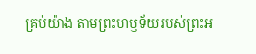គ្រប់យ៉ាង តាមព្រះហឫទ័យរបស់ព្រះអ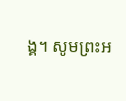ង្គ។ សូមព្រះអ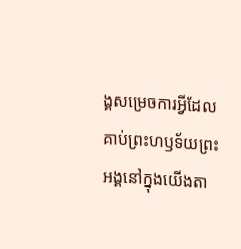ង្គសម្រេចការអ្វីដែលគាប់ព្រះហឫទ័យព្រះអង្គនៅក្នុងយើងតា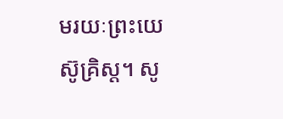មរយៈព្រះយេស៊ូគ្រិស្ត។ សូ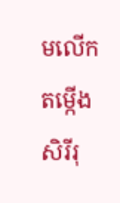មលើកតម្កើងសិរីរុ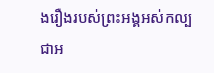ងរឿងរបស់ព្រះអង្គអស់កល្បជាអ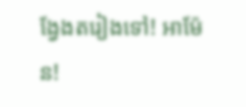ង្វែងតរៀងទៅ! អាម៉ែន!